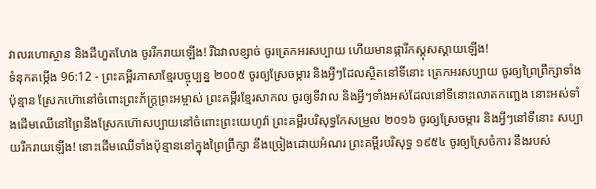វាលរហោស្ថាន និងដីហួតហែង ចូររីករាយឡើង! រីឯវាលខ្សាច់ ចូរត្រេកអរសប្បាយ ហើយមានផ្ការីកស្គុសស្គាយឡើង!
ទំនុកតម្កើង 96:12 - ព្រះគម្ពីរភាសាខ្មែរបច្ចុប្បន្ន ២០០៥ ចូរឲ្យស្រែចម្ការ និងអ្វីៗដែលស្ថិតនៅទីនោះ ត្រេកអរសប្បាយ ចូរឲ្យព្រៃព្រឹក្សាទាំងប៉ុន្មាន ស្រែកហ៊ោនៅចំពោះព្រះភ័ក្ត្រព្រះអម្ចាស់ ព្រះគម្ពីរខ្មែរសាកល ចូរឲ្យទីវាល និងអ្វីៗទាំងអស់ដែលនៅទីនោះលោតកញ្ឆេង នោះអស់ទាំងដើមឈើនៅព្រៃនឹងស្រែកហ៊ោសប្បាយនៅចំពោះព្រះយេហូវ៉ា ព្រះគម្ពីរបរិសុទ្ធកែសម្រួល ២០១៦ ចូរឲ្យស្រែចម្ការ និងអ្វីៗនៅទីនោះ សប្បាយរីករាយឡើង! នោះដើមឈើទាំងប៉ុន្មាននៅក្នុងព្រៃព្រឹក្សា នឹងច្រៀងដោយអំណរ ព្រះគម្ពីរបរិសុទ្ធ ១៩៥៤ ចូរឲ្យស្រែចំការ នឹងរបស់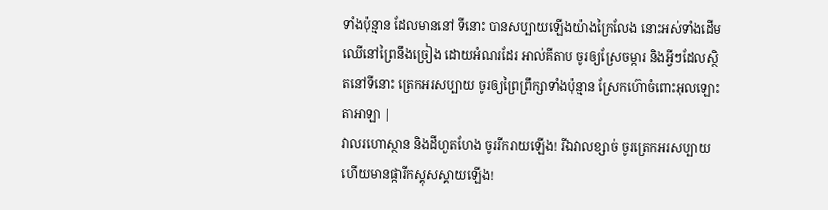ទាំងប៉ុន្មាន ដែលមាននៅ ទីនោះ បានសប្បាយឡើងយ៉ាងក្រៃលែង នោះអស់ទាំងដើមឈើនៅព្រៃនឹងច្រៀង ដោយអំណរដែរ អាល់គីតាប ចូរឲ្យស្រែចម្ការ និងអ្វីៗដែលស្ថិតនៅទីនោះ ត្រេកអរសប្បាយ ចូរឲ្យព្រៃព្រឹក្សាទាំងប៉ុន្មាន ស្រែកហ៊ោចំពោះអុលឡោះតាអាឡា |
វាលរហោស្ថាន និងដីហួតហែង ចូររីករាយឡើង! រីឯវាលខ្សាច់ ចូរត្រេកអរសប្បាយ ហើយមានផ្ការីកស្គុសស្គាយឡើង!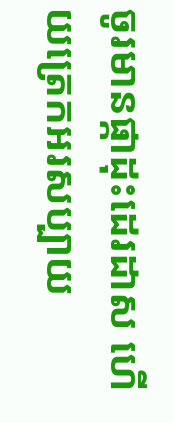ចូរមានផ្កាដុះដេរដាស ហើយត្រេកអរសប្បាយ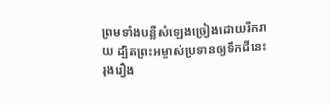ព្រមទាំងបន្លឺសំឡេងច្រៀងដោយរីករាយ ដ្បិតព្រះអម្ចាស់ប្រទានឲ្យទឹកដីនេះ រុងរឿង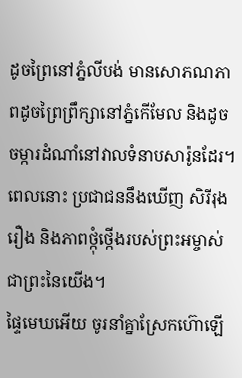ដូចព្រៃនៅភ្នំលីបង់ មានសោភណភាពដូចព្រៃព្រឹក្សានៅភ្នំកើមែល និងដូចចម្ការដំណាំនៅវាលទំនាបសារ៉ូនដែរ។ ពេលនោះ ប្រជាជននឹងឃើញ សិរីរុងរឿង និងភាពថ្កុំថ្កើងរបស់ព្រះអម្ចាស់ ជាព្រះនៃយើង។
ផ្ទៃមេឃអើយ ចូរនាំគ្នាស្រែកហ៊ោឡើ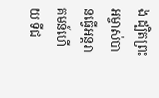ង ដ្បិតព្រះអម្ចាស់បានធ្វើអន្តរាគមន៍ហើយ ទីជ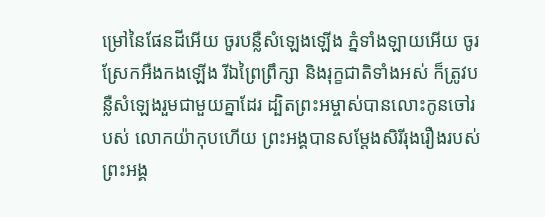ម្រៅនៃផែនដីអើយ ចូរបន្លឺសំឡេងឡើង ភ្នំទាំងឡាយអើយ ចូរស្រែកអឺងកងឡើង រីឯព្រៃព្រឹក្សា និងរុក្ខជាតិទាំងអស់ ក៏ត្រូវបន្លឺសំឡេងរួមជាមួយគ្នាដែរ ដ្បិតព្រះអម្ចាស់បានលោះកូនចៅរបស់ លោកយ៉ាកុបហើយ ព្រះអង្គបានសម្តែងសិរីរុងរឿងរបស់ព្រះអង្គ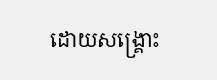ដោយសង្គ្រោះ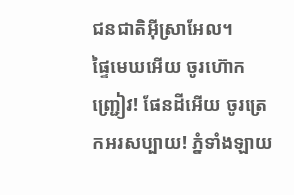ជនជាតិអ៊ីស្រាអែល។
ផ្ទៃមេឃអើយ ចូរហ៊ោកញ្ជ្រៀវ! ផែនដីអើយ ចូរត្រេកអរសប្បាយ! ភ្នំទាំងឡាយ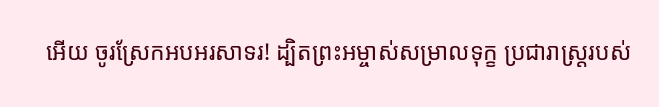អើយ ចូរស្រែកអបអរសាទរ! ដ្បិតព្រះអម្ចាស់សម្រាលទុក្ខ ប្រជារាស្ត្ររបស់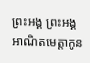ព្រះអង្គ ព្រះអង្គអាណិតមេត្តាកូន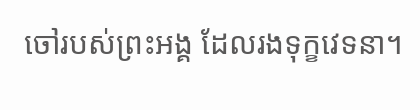ចៅរបស់ព្រះអង្គ ដែលរងទុក្ខវេទនា។